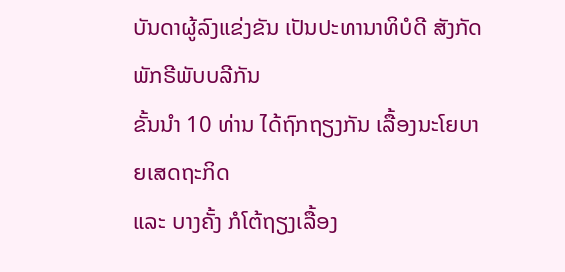ບັນດາຜູ້ລົງແຂ່ງຂັນ ເປັນປະທານາທິບໍດີ ສັງກັດພັກຣີພັບບລີກັນ
ຂັ້ນນຳ 10 ທ່ານ ໄດ້ຖົກຖຽງກັນ ເລື້ອງນະໂຍບາຍເສດຖະກິດ
ແລະ ບາງຄັ້ງ ກໍໂຕ້ຖຽງເລື້ອງ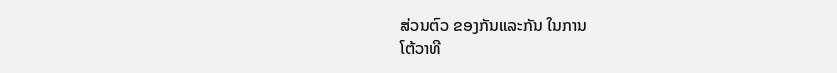ສ່ວນຕົວ ຂອງກັນແລະກັນ ໃນການ
ໂຕ້ວາທີ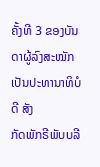ຄັ້ງທີ 3 ຂອງບັນດາຜູ້ລົງສະໝັກ ເປັນປະທານາທິບໍດີ ສັງ
ກັດພັກຣີພັບບລີ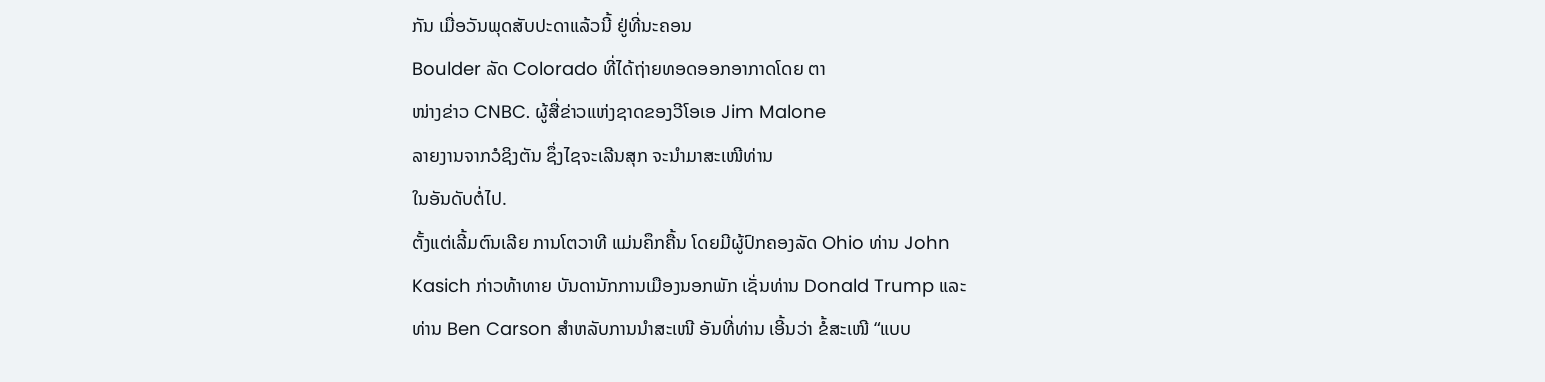ກັນ ເມື່ອວັນພຸດສັບປະດາແລ້ວນີ້ ຢູ່ທີ່ນະຄອນ
Boulder ລັດ Colorado ທີ່ໄດ້ຖ່າຍທອດອອກອາກາດໂດຍ ຕາ
ໜ່າງຂ່າວ CNBC. ຜູ້ສື່ຂ່າວແຫ່ງຊາດຂອງວີໂອເອ Jim Malone
ລາຍງານຈາກວໍຊິງຕັນ ຊຶ່ງໄຊຈະເລີນສຸກ ຈະນຳມາສະເໜີທ່ານ
ໃນອັນດັບຕໍ່ໄປ.
ຕັ້ງແຕ່ເລີ້ມຕົນເລີຍ ການໂຕວາທີ ແມ່ນຄຶກຄື້ນ ໂດຍມີຜູ້ປົກຄອງລັດ Ohio ທ່ານ John
Kasich ກ່າວທ້າທາຍ ບັນດານັກການເມືອງນອກພັກ ເຊັ່ນທ່ານ Donald Trump ແລະ
ທ່ານ Ben Carson ສຳຫລັບການນຳສະເໜີ ອັນທີ່ທ່ານ ເອີ້ນວ່າ ຂໍ້ສະເໜີ “ແບບ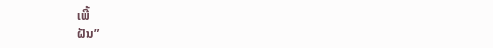ເພີ້
ຝັນ”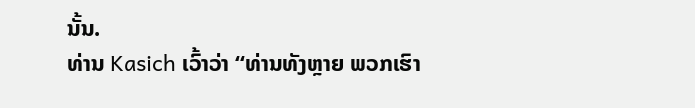ນັ້ນ.
ທ່ານ Kasich ເວົ້າວ່າ “ທ່ານທັງຫຼາຍ ພວກເຮົາ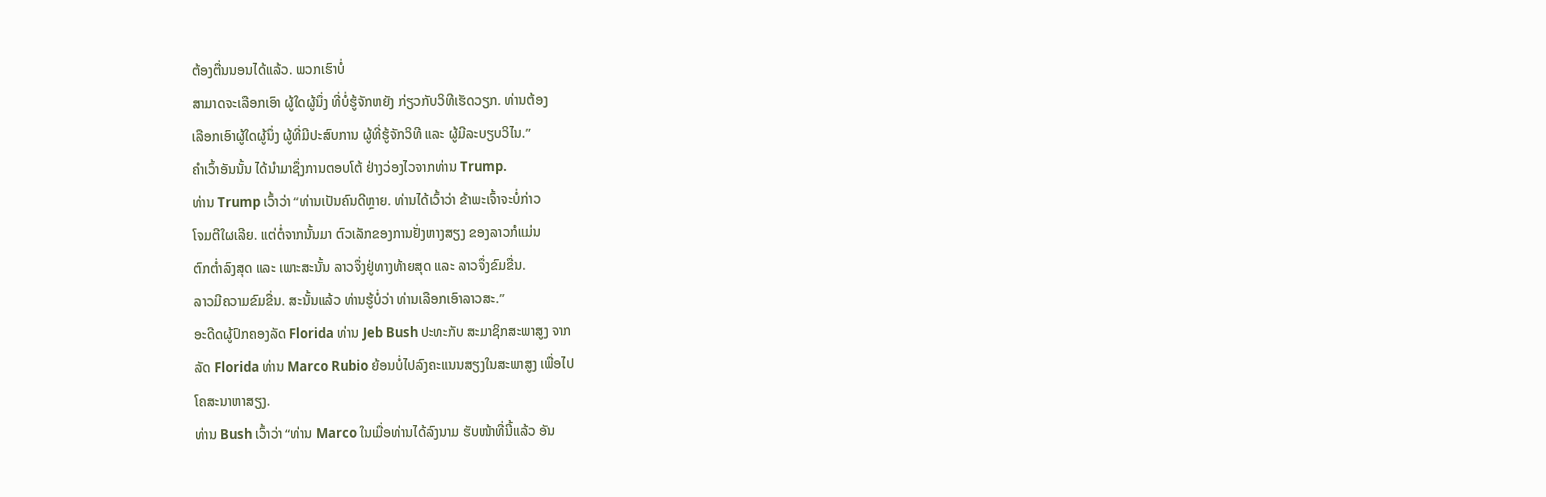ຕ້ອງຕື່ນນອນໄດ້ແລ້ວ. ພວກເຮົາບໍ່
ສາມາດຈະເລືອກເອົາ ຜູ້ໃດຜູ້ນຶ່ງ ທີ່ບໍ່ຮູ້ຈັກຫຍັງ ກ່ຽວກັບວິທີເຮັດວຽກ. ທ່ານຕ້ອງ
ເລືອກເອົາຜູ້ໃດຜູ້ນຶ່ງ ຜູ້ທີ່ມີປະສົບການ ຜູ້ທີ່ຮູ້ຈັກວິທີ ແລະ ຜູ້ມີລະບຽບວິໄນ.”
ຄຳເວົ້າອັນນັ້ນ ໄດ້ນຳມາຊຶ່ງການຕອບໂຕ້ ຢ່າງວ່ອງໄວຈາກທ່ານ Trump.
ທ່ານ Trump ເວົ້າວ່າ “ທ່ານເປັນຄົນດີຫຼາຍ. ທ່ານໄດ້ເວົ້າວ່າ ຂ້າພະເຈົ້າຈະບໍ່ກ່າວ
ໂຈມຕີໃຜເລີຍ. ແຕ່ຕໍ່ຈາກນັ້ນມາ ຕົວເລັກຂອງການຢັ່ງຫາງສຽງ ຂອງລາວກໍແມ່ນ
ຕົກຕ່ຳລົງສຸດ ແລະ ເພາະສະນັ້ນ ລາວຈຶ່ງຢູ່ທາງທ້າຍສຸດ ແລະ ລາວຈຶ່ງຂົມຂື່ນ.
ລາວມີຄວາມຂົມຂື່ນ. ສະນັ້ນແລ້ວ ທ່ານຮູ້ບໍ່ວ່າ ທ່ານເລືອກເອົາລາວສະ.”
ອະດີດຜູ້ປົກຄອງລັດ Florida ທ່ານ Jeb Bush ປະທະກັບ ສະມາຊິກສະພາສູງ ຈາກ
ລັດ Florida ທ່ານ Marco Rubio ຍ້ອນບໍ່ໄປລົງຄະແນນສຽງໃນສະພາສູງ ເພື່ອໄປ
ໂຄສະນາຫາສຽງ.
ທ່ານ Bush ເວົ້າວ່າ “ທ່ານ Marco ໃນເມື່ອທ່ານໄດ້ລົງນາມ ຮັບໜ້າທີ່ນີ້ແລ້ວ ອັນ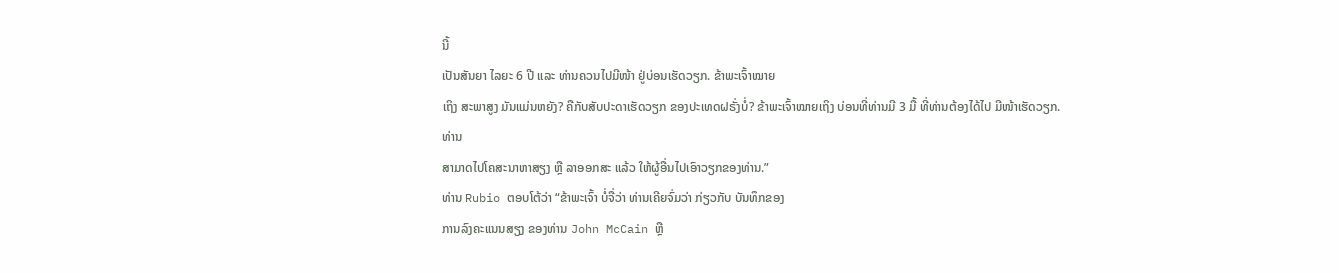ນີ້
ເປັນສັນຍາ ໄລຍະ 6 ປີ ແລະ ທ່ານຄວນໄປມີໜ້າ ຢູ່ບ່ອນເຮັດວຽກ. ຂ້າພະເຈົ້າໝາຍ
ເຖິງ ສະພາສູງ ມັນແມ່ນຫຍັງ? ຄືກັບສັບປະດາເຮັດວຽກ ຂອງປະເທດຝຣັ່ງບໍ່? ຂ້າພະເຈົ້າໝາຍເຖິງ ບ່ອນທີ່ທ່ານມີ 3 ມື້ ທີ່ທ່ານຕ້ອງໄດ້ໄປ ມີໜ້າເຮັດວຽກ. ທ່ານ
ສາມາດໄປໂຄສະນາຫາສຽງ ຫຼື ລາອອກສະ ແລ້ວ ໃຫ້ຜູ້ອື່ນໄປເອົາວຽກຂອງທ່ານ.”
ທ່ານ Rubio ຕອບໂຕ້ວ່າ “ຂ້າພະເຈົ້າ ບໍ່ຈື່ວ່າ ທ່ານເຄີຍຈົ່ມວ່າ ກ່ຽວກັບ ບັນທຶກຂອງ
ການລົງຄະແນນສຽງ ຂອງທ່ານ John McCain ຫຼື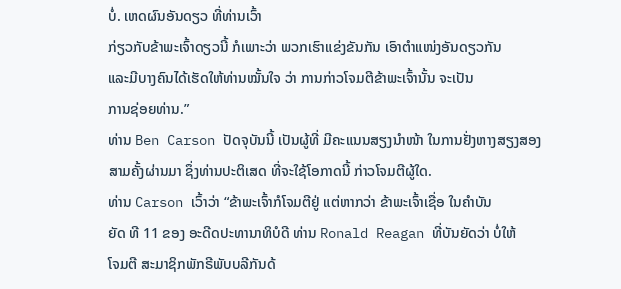ບໍ່. ເຫດຜົນອັນດຽວ ທີ່ທ່ານເວົ້າ
ກ່ຽວກັບຂ້າພະເຈົ້າດຽວນີ້ ກໍເພາະວ່າ ພວກເຮົາແຂ່ງຂັນກັນ ເອົາຕຳແໜ່ງອັນດຽວກັນ
ແລະມີບາງຄົນໄດ້ເຮັດໃຫ້ທ່ານໝັ້ນໃຈ ວ່າ ການກ່າວໂຈມຕີຂ້າພະເຈົ້ານັ້ນ ຈະເປັນ
ການຊ່ອຍທ່ານ.”
ທ່ານ Ben Carson ປັດຈຸບັນນີ້ ເປັນຜູ້ທີ່ ມີຄະແນນສຽງນຳໜ້າ ໃນການຢັ່ງຫາງສຽງສອງ
ສາມຄັ້ງຜ່ານມາ ຊຶ່ງທ່ານປະຕິເສດ ທີ່ຈະໃຊ້ໂອກາດນີ້ ກ່າວໂຈມຕີຜູ້ໃດ.
ທ່ານ Carson ເວົ້າວ່າ “ຂ້າພະເຈົ້າກໍໂຈມຕີຢູ່ ແຕ່ຫາກວ່າ ຂ້າພະເຈົ້າເຊື່ອ ໃນຄຳບັນ
ຍັດ ທີ 11 ຂອງ ອະດີດປະທານາທິບໍດີ ທ່ານ Ronald Reagan ທີ່ບັນຍັດວ່າ ບໍ່ໃຫ້
ໂຈມຕີ ສະມາຊິກພັກຣີພັບບລີກັນດ້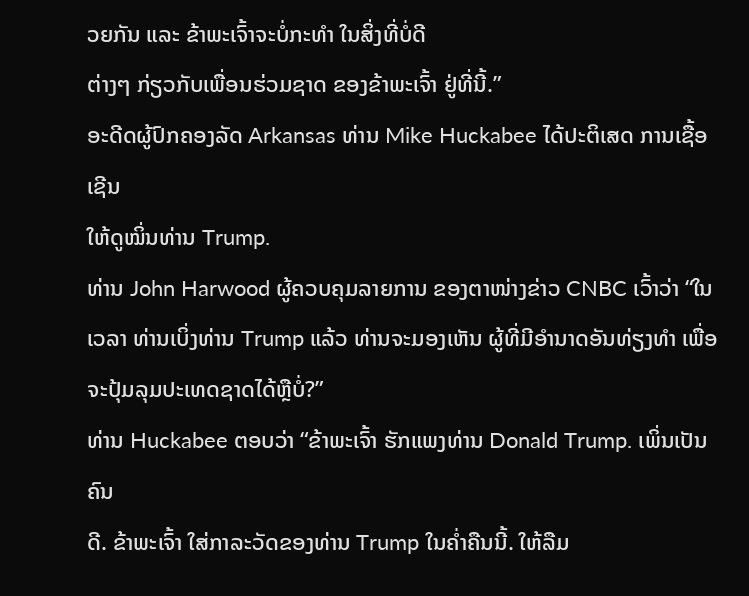ວຍກັນ ແລະ ຂ້າພະເຈົ້າຈະບໍ່ກະທຳ ໃນສິ່ງທີ່ບໍ່ດີ
ຕ່າງໆ ກ່ຽວກັບເພື່ອນຮ່ວມຊາດ ຂອງຂ້າພະເຈົ້າ ຢູ່ທີ່ນີ້.”
ອະດີດຜູ້ປົກຄອງລັດ Arkansas ທ່ານ Mike Huckabee ໄດ້ປະຕິເສດ ການເຊື້ອເຊີນ
ໃຫ້ດູໝິ່ນທ່ານ Trump.
ທ່ານ John Harwood ຜູ້ຄວບຄຸມລາຍການ ຂອງຕາໜ່າງຂ່າວ CNBC ເວົ້າວ່າ “ໃນ
ເວລາ ທ່ານເບິ່ງທ່ານ Trump ແລ້ວ ທ່ານຈະມອງເຫັນ ຜູ້ທີ່ມີອຳນາດອັນທ່ຽງທຳ ເພື່ອ
ຈະປຸ້ມລຸມປະເທດຊາດໄດ້ຫຼືບໍ່?”
ທ່ານ Huckabee ຕອບວ່າ “ຂ້າພະເຈົ້າ ຮັກແພງທ່ານ Donald Trump. ເພິ່ນເປັນຄົນ
ດີ. ຂ້າພະເຈົ້າ ໃສ່ກາລະວັດຂອງທ່ານ Trump ໃນຄ່ຳຄືນນີ້. ໃຫ້ລືມ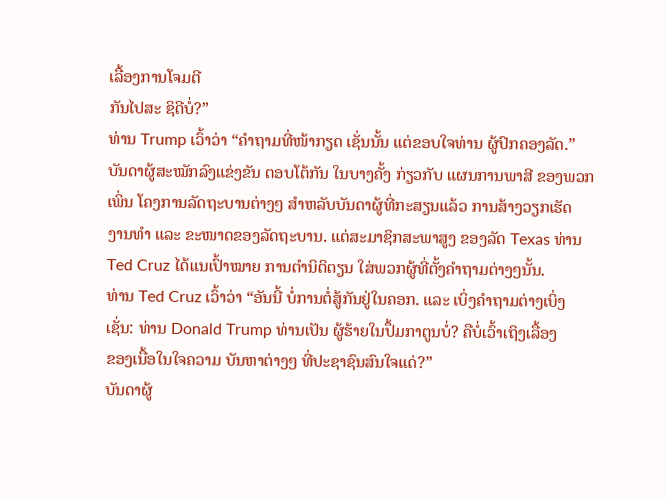ເລື້ອງການໂຈມຕີ
ກັນໄປສະ ຊິດີບໍ່?”
ທ່ານ Trump ເວົ້າວ່າ “ຄຳຖາມທີ່ໜ້າກຽດ ເຊັ່ນນັ້ນ ແຕ່ຂອບໃຈທ່ານ ຜູ້ປົກຄອງລັດ.”
ບັນດາຜູ້ສະໝັກລົງແຂ່ງຂັນ ຕອບໂຕ້ກັນ ໃນບາງຄັ້ງ ກ່ຽວກັບ ແຜນການພາສີ ຂອງພວກ
ເພິ່ນ ໂຄງການລັດຖະບານຕ່າງໆ ສຳຫລັບບັນດາຜູ້ທີ່ກະສຽນແລ້ວ ການສ້າງວຽກເຮັດ
ງານທຳ ແລະ ຂະໜາດຂອງລັດຖະບານ. ແຕ່ສະມາຊິກສະພາສູງ ຂອງລັດ Texas ທ່ານ
Ted Cruz ໄດ້ແນເປົ້າໝາຍ ການຕຳນິຕິຕຽນ ໃສ່ພວກຜູ້ທີ່ຕັ້ງຄຳຖາມຕ່າງໆນັ້ນ.
ທ່ານ Ted Cruz ເວົ້າວ່າ “ອັນນີ້ ບໍ່ການຕໍ່ສູ້ກັນຢູ່ໃນຄອກ. ແລະ ເບິ່ງຄຳຖາມຕ່າງເບິ່ງ
ເຊັ່ນ: ທ່ານ Donald Trump ທ່ານເປັນ ຜູ້ຮ້າຍໃນປຶ້ມກາຕູນບໍ່? ຄືບໍ່ເວົ້າເຖິງເລື້ອງ
ຂອງເນື້ອໃນໃຈຄວາມ ບັນຫາຕ່າງໆ ທີ່ປະຊາຊົນສົນໃຈແດ່?”
ບັນດາຜູ້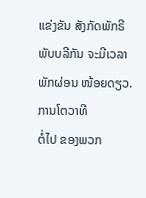ແຂ່ງຂັນ ສັງກັດພັກຣີພັບບລີກັນ ຈະມີເວລາພັກຜ່ອນ ໜ້ອຍດຽວ. ການໂຕວາທີ
ຕໍ່ໄປ ຂອງພວກ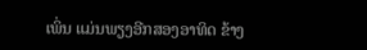ເພິ່ນ ແມ່ນພຽງອີກສອງອາທິດ ຂ້າງ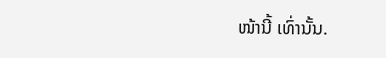ໜ້ານີ້ ເທົ່ານັ້ນ.